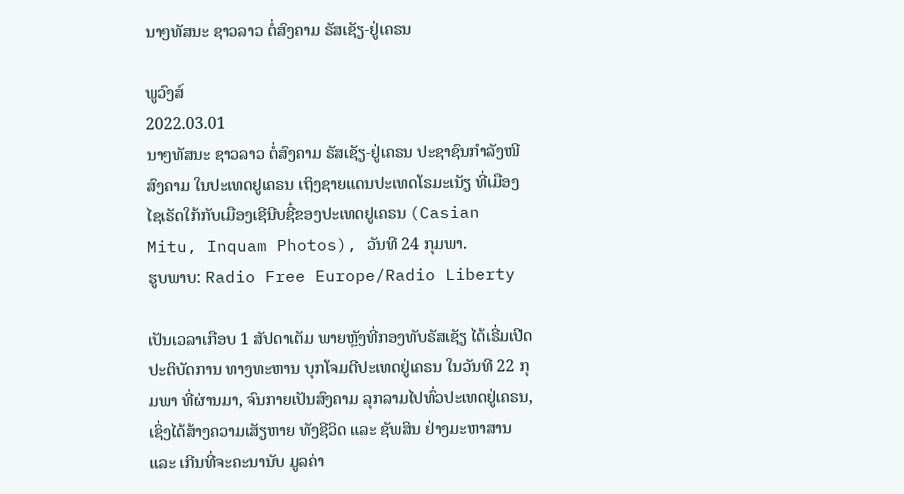ນາໆທັສນະ ຊາວລາວ ຕໍ່ສົງຄາມ ຣັສເຊັຽ-ຢູ່ເຄຣນ

ພູວົງສ໌
2022.03.01
ນາໆທັສນະ ຊາວລາວ ຕໍ່ສົງຄາມ ຣັສເຊັຽ-ຢູ່ເຄຣນ ປະຊາຊົນກຳລັງໜີສົງຄາມ ໃນປະເທດຢູເຄຣນ ເຖິງຊາຍແດນປະເທດໂຣມະເນັຽ ທີ່ເມືອງ ໄຊເຣັດໃກ້ກັບເມືອງເຊີນີບຊີ໋ຂອງປະເທດຢູເຄຣນ (Casian Mitu, Inquam Photos), ວັນທີ 24 ກຸມພາ.
ຮູບພາບ: Radio Free Europe/Radio Liberty

ເປັນເວລາເກືອບ 1 ສັປດາເຕັມ ພາຍຫຼັງທີ່ກອງທັບຣັສເຊັຽ ໄດ້ເຣີ່ມເປີດປະຕິບັດການ ທາງທະຫານ ບຸກໂຈມຕີປະເທດຢູ່ເຄຣນ ໃນວັນທີ 22 ກຸມພາ ທີ່ຜ່ານມາ, ຈົນກາຍເປັນສົງຄາມ ລຸກລາມໄປທົ່ວປະເທດຢູ່ເຄຣນ, ເຊິ່ງໄດ້ສ້າງຄວາມເສັຽຫາຍ ທັງຊີວິດ ແລະ ຊັພສິນ ຢ່າງມະຫາສານ ແລະ ເກີນທີ່ຈະຄະນານັບ ມູລຄ່າ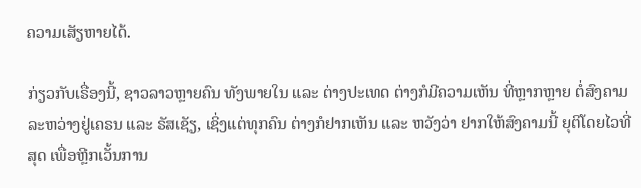ຄວາມເສັຽຫາຍໄດ້.

ກ່ຽວກັບເຣື່ອງນີ້, ຊາວລາວຫຼາຍຄົນ ທັງພາຍໃນ ແລະ ຕ່າງປະເທດ ຕ່າງກໍມີຄວາມເຫັນ ທີ່ຫຼາກຫຼາຍ ຕໍ່ສົງຄາມ ລະຫວ່າງຢູ່ເຄຣນ ແລະ ຣັສເຊັຽ, ເຊິ່ງແຕ່ທຸກຄົນ ຕ່າງກໍຢາກເຫັນ ແລະ ຫວັງວ່າ ຢາກໃຫ້ສົງຄາມນີ້ ຍຸຕິໂດຍໄວທີ່ສຸດ ເພື່ອຫຼີກເວັ້ນການ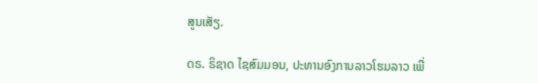ສູນເສັຽ.

ດຣ. ຣິຊາດ ໄຊສົມມອນ, ປະທານອົງການລາວໂຮມລາວ ເພື່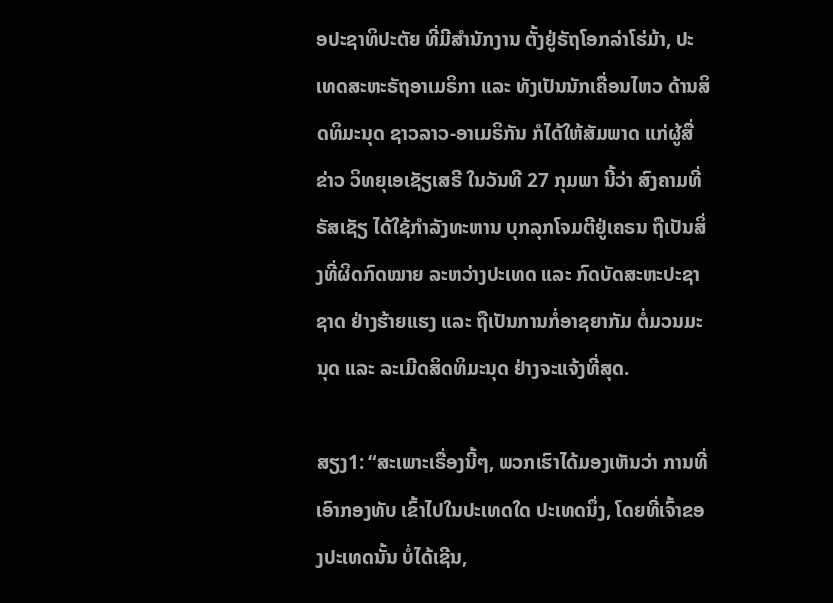ອປະຊາທິປະຕັຍ ທີ່ມີສຳນັກງານ ຕັ້ງຢູ່ຣັຖໂອກລ່າໂຮ່ມ້າ, ປະເທດສະຫະຣັຖອາເມຣິກາ ແລະ ທັງເປັນນັກເຄື່ອນໄຫວ ດ້ານສິດທິມະນຸດ ຊາວລາວ-ອາເມຣິກັນ ກໍໄດ້ໃຫ້ສັມພາດ ແກ່ຜູ້ສື່ຂ່າວ ວິທຍຸເອເຊັຽເສຣີ ໃນວັນທີ 27 ກຸມພາ ນີ້ວ່າ ສົງຄາມທີ່ຣັສເຊັຽ ໄດ້ໃຊ້ກຳລັງທະຫານ ບຸກລຸກໂຈມຕີຢູ່ເຄຣນ ຖືເປັນສິ່ງທີ່ຜິດກົດໝາຍ ລະຫວ່າງປະເທດ ແລະ ກົດບັດສະຫະປະຊາຊາດ ຢ່າງຮ້າຍແຮງ ແລະ ຖືເປັນການກໍ່ອາຊຍາກັມ ຕໍ່ມວນມະນຸດ ແລະ ລະເມີດສິດທິມະນຸດ ຢ່າງຈະແຈ້ງທີ່ສຸດ.

ສຽງ1: “ສະເພາະເຣື່ອງນີ້ໆ, ພວກເຮົາໄດ້ມອງເຫັນວ່າ ການທີ່ເອົາກອງທັບ ເຂົ້າໄປໃນປະເທດໃດ ປະເທດນຶ່ງ, ໂດຍທີ່ເຈົ້າຂອງປະເທດນັ້ນ ບໍ່ໄດ້ເຊີນ,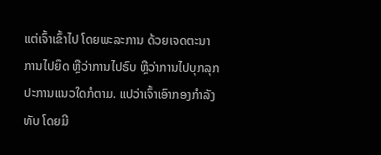ແຕ່ເຈົ້າເຂົ້າໄປ ໂດຍພະລະການ ດ້ວຍເຈດຕະນາ ການໄປຍຶດ ຫຼືວ່າການໄປຣົບ ຫຼືວ່າການໄປບຸກລຸກ ປະການແນວໃດກໍຕາມ. ແປວ່າເຈົ້າເອົາກອງກຳລັງທັບ ໂດຍມີ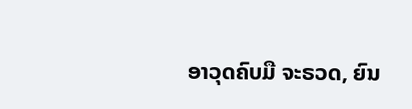ອາວຸດຄົບມື ຈະຣວດ, ຍົນ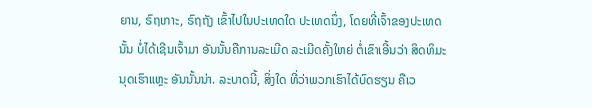ຍານ, ຣົຖເກາະ, ຣົຖຖັງ ເຂົ້າໄປໃນປະເທດໃດ ປະເທດນຶ່ງ, ໂດຍທີ່ເຈົ້າຂອງປະເທດນັ້ນ ບໍ່ໄດ້ເຊີນເຈົ້າມາ ອັນນັ້ນຄືການລະເມີດ ລະເມີດຄັ້ງໃຫຍ່ ຕໍ່ເຂົາເອີ້ນວ່າ ສິດທິມະນຸດເຮົາແຫຼະ ອັນນັ້ນນ່າ. ລະບາດນີ້, ສິ່ງໃດ ທີ່ວ່າພວກເຮົາໄດ້ບົດຮຽນ ຄືເວ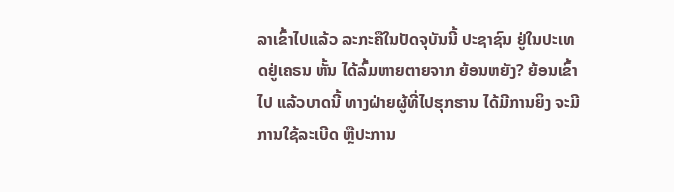ລາເຂົ້າໄປແລ້ວ ລະກະຄືໃນປັດຈຸບັນນີ້ ປະຊາຊົນ ຢູ່ໃນປະເທດຢູ່ເຄຣນ ຫັ້ນ ໄດ້ລົ້ມຫາຍຕາຍຈາກ ຍ້ອນຫຍັງ? ຍ້ອນເຂົ້າໄປ ແລ້ວບາດນີ້ ທາງຝ່າຍຜູ້ທີ່ໄປຮຸກຮານ ໄດ້ມີການຍິງ ຈະມີການໃຊ້ລະເບີດ ຫຼືປະການ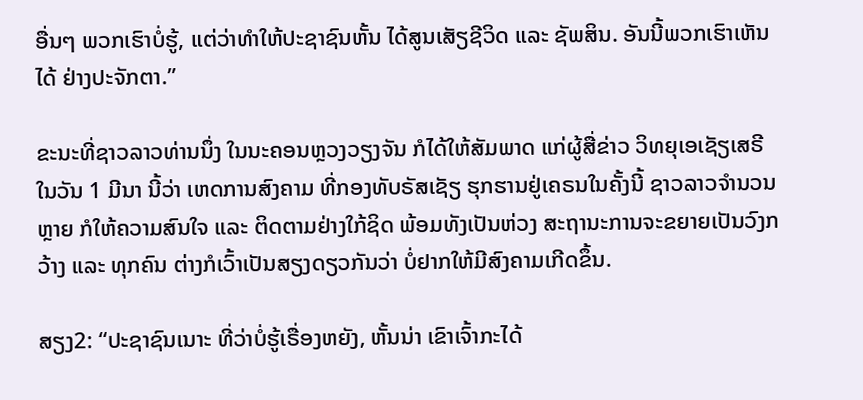ອື່ນໆ ພວກເຮົາບໍ່ຮູ້, ແຕ່ວ່າທຳໃຫ້ປະຊາຊົນຫັ້ນ ໄດ້ສູນເສັຽຊີວິດ ແລະ ຊັພສິນ. ອັນນີ້ພວກເຮົາເຫັນໄດ້ ຢ່າງປະຈັກຕາ.”

ຂະນະທີ່ຊາວລາວທ່ານນຶ່ງ ໃນນະຄອນຫຼວງວຽງຈັນ ກໍໄດ້ໃຫ້ສັມພາດ ແກ່ຜູ້ສື່ຂ່າວ ວິທຍຸເອເຊັຽເສຣີ ໃນວັນ 1 ມີນາ ນີ້ວ່າ ເຫດການສົງຄາມ ທີ່ກອງທັບຣັສເຊັຽ ຮຸກຮານຢູ່ເຄຣນໃນຄັ້ງນີ້ ຊາວລາວຈຳນວນຫຼາຍ ກໍໃຫ້ຄວາມສົນໃຈ ແລະ ຕິດຕາມຢ່າງໃກ້ຊິດ ພ້ອມທັງເປັນຫ່ວງ ສະຖານະການຈະຂຍາຍເປັນວົງກວ້າງ ແລະ ທຸກຄົນ ຕ່າງກໍເວົ້າເປັນສຽງດຽວກັນວ່າ ບໍ່ຢາກໃຫ້ມີສົງຄາມເກີດຂຶ້ນ.

ສຽງ2: “ປະຊາຊົນເນາະ ທີ່ວ່າບໍ່ຮູ້ເຣື່ອງຫຍັງ, ຫັ້ນນ່າ ເຂົາເຈົ້າກະໄດ້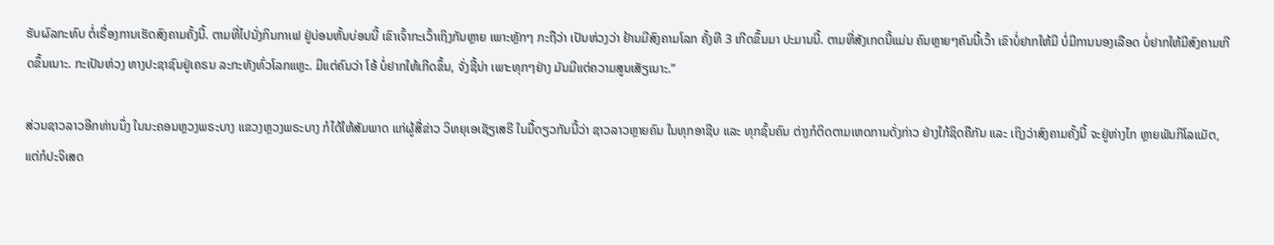ຮັບຜົລກະທົບ ຕໍ່ເຣື່ອງການເຮັດສົງຄາມຄັ້ງນີ້. ຕາມທີ່ໄປນັ່ງກິນກາເຟ ຢູ່ບ່ອນຫັ້ນບ່ອນນີ້ ເຂົາເຈົ້າກະເວົ້າເຖິງກັນຫຼາຍ ເພາະຫຼັກໆ ກະຖືວ່າ ເປັນຫ່ວງວ່າ ຢ້ານມີສົງຄາມໂລກ ຄັ້ງທີ 3 ເກີດຂຶ້ນມາ ປະມານນີ້. ຕາມທີ່ສັງເກດນີ້ແມ່ນ ຄົນຫຼາຍໆຄົນນີ້ເວົ້າ ເຂົາບໍ່ຢາກໃຫ້ມີ ບໍ່ມີການນອງເລືອດ ບໍ່ຢາກໃຫ້ມີສົງຄາມເກີດຂຶ້ນເນາະ. ກະເປັນຫ່ວງ ທາງປະຊາຊົນຢູ່ເຄຣນ ລະກະທັງທົ່ວໂລກແຫຼະ. ມີແຕ່ຄົນວ່າ ໂອ້ ບໍ່ຢາກໃຫ້ເກີດຂຶ້ນ, ຈັ່ງຊີ້ນ່າ ເພາະທຸກໆຢ່າງ ມັນມີແຕ່ຄວາມສູນເສັຽເນາະ.”

ສ່ວນຊາວລາວອີກທ່ານນຶ່ງ ໃນນະຄອນຫຼວງພຣະບາງ ແຂວງຫຼວງພຣະບາງ ກໍໄດ້ໃຫ້ສັມພາດ ແກ່ຜູ້ສື່ຂ່າວ ວິທຍຸເອເຊັຽເສຣີ ໃນມື້ດຽວກັນນີ້ວ່າ ຊາວລາວຫຼາຍຄົນ ໃນທຸກອາຊີບ ແລະ ທຸກຊົ້ນຄົນ ຕ່າງກໍຕິດຕາມເຫດການດັ່ງກ່າວ ຢ່າງໃກ້ຊິດຄືກັນ ແລະ ເຖິງວ່າສົງຄາມຄັ້ງນີ້ ຈະຢູ່ຫ່າງໄກ ຫຼາຍພັນກິໂລແມັຕ, ແຕ່ກໍປະຈິເສດ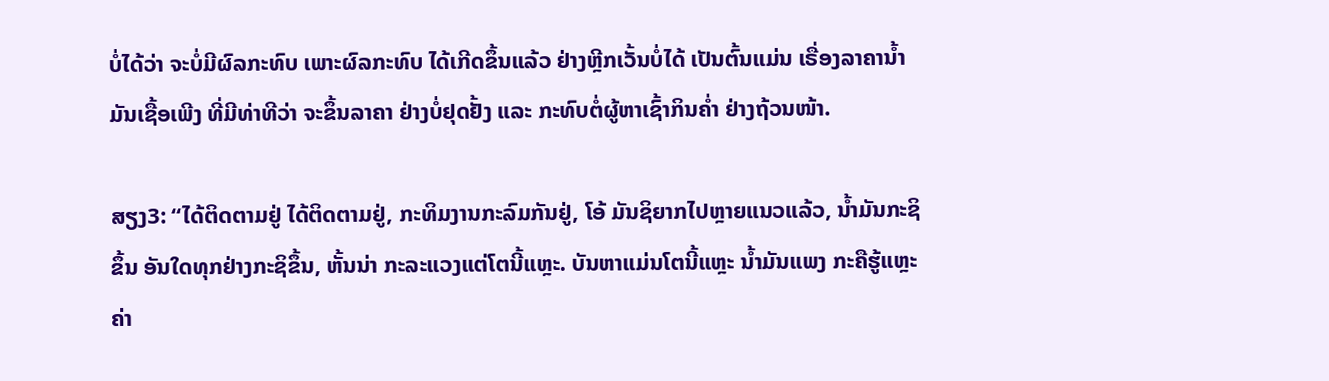ບໍ່ໄດ້ວ່າ ຈະບໍ່ມີຜົລກະທົບ ເພາະຜົລກະທົບ ໄດ້ເກີດຂຶ້ນແລ້ວ ຢ່າງຫຼີກເວັ້ນບໍ່ໄດ້ ເປັນຕົ້ນແມ່ນ ເຣື່ອງລາຄານ້ຳມັນເຊື້ອເພີງ ທີ່ມີທ່າທີວ່າ ຈະຂຶ້ນລາຄາ ຢ່າງບໍ່ຢຸດຢັ້ງ ແລະ ກະທົບຕໍ່ຜູ້ຫາເຊົ້າກິນຄ່ຳ ຢ່າງຖ້ວນໜ້າ.

ສຽງ3: “ໄດ້ຕິດຕາມຢູ່ ໄດ້ຕິດຕາມຢູ່, ກະທິມງານກະລົມກັນຢູ່, ໂອ້ ມັນຊິຍາກໄປຫຼາຍແນວແລ້ວ, ນ້ຳມັນກະຊິຂຶ້ນ ອັນໃດທຸກຢ່າງກະຊິຂຶ້ນ, ຫັ້ນນ່າ ກະລະແວງແຕ່ໂຕນີ້ແຫຼະ. ບັນຫາແມ່ນໂຕນີ້ແຫຼະ ນ້ຳມັນແພງ ກະຄືຮູ້ແຫຼະ ຄ່າ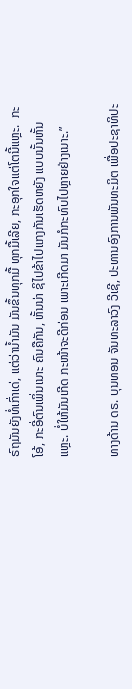ຣົຖມັນຍັງທໍ່ເກົ່າເດ່, ແຕ່ວ່ານ້ຳມັນ ມັນຂຶ້ນທຸກມື້ ທຸກມື້ເລີຍ, ກະອຸກໃຈແຕ່ໂຕນີ້ແຫຼະ.  ກະໂອ້, ກະອີ່ຕົນເພິ່ນເນາະ ຄົນຄືກັນ, ຫັ້ນນ່າ ຊິໄປຂ້າໄປແກງກັນເຮັດຫຍັງ ແບບນັ້ນຫັ້ນແຫຼະ. ບໍ່ໃຫ້ມັນເກີດ ກະໜ້າຈະດີກ່ອນ ເພາະເກີດມາ ມັນກໍກະທົບໄປຫຼາຍຢ່າງເນາະ.”

ທາງດ້ານ ດຣ. ບຸນທອນ ຈັນທະລາວົງ ວີເຊີ, ປະທານອົງການພັນທະມິຕ ເພື່ອປະຊາທິປະ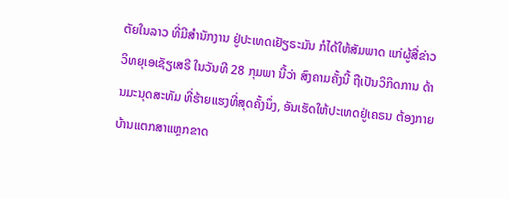ຕັຍໃນລາວ ທີ່ມີສຳນັກງານ ຢູ່ປະເທດເຢັຽຣະມັນ ກໍໄດ້ໃຫ້ສັມພາດ ແກ່ຜູ້ສື່ຂ່າວ ວິທຍຸເອເຊັຽເສຣີ ໃນວັນທີ 28 ກຸມພາ ນີ້ວ່າ ສົງຄາມຄັ້ງນີ້ ຖືເປັນວິກິດການ ດ້ານມະນຸດສະທັມ ທີ່ຮ້າຍແຮງທີ່ສຸດຄັ້ງນຶ່ງ, ອັນເຮັດໃຫ້ປະເທດຢູ່ເຄຣນ ຕ້ອງກາຍບ້ານແຕກສາແຫຼກຂາດ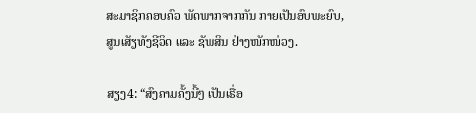ສະມາຊິກຄອບຄົວ ພັດພາກຈາກກັນ ກາຍເປັນອົບພະຍົບ, ສູນເສັຽທັງຊີວິດ ແລະ ຊັພສິນ ຢ່າງໜັກໜ່ວງ.

ສຽງ4: “ສົງຄາມຄັ້ງນີ້ໆ ເປັນເຣື່ອ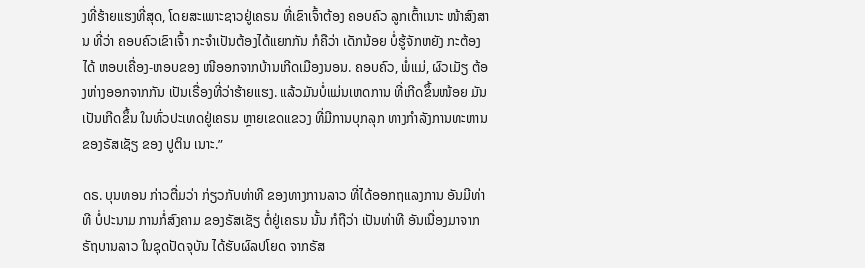ງທີ່ຮ້າຍແຮງທີ່ສຸດ, ໂດຍສະເພາະຊາວຢູ່ເຄຣນ ທີ່ເຂົາເຈົ້າຕ້ອງ ຄອບຄົວ ລູກເຕົ້າເນາະ ໜ້າສົງສານ ທີ່ວ່າ ຄອບຄົວເຂົາເຈົ້າ ກະຈຳເປັນຕ້ອງໄດ້ແຍກກັນ ກໍຄືວ່າ ເດັກນ້ອຍ ບໍ່ຮູ້ຈັກຫຍັງ ກະຕ້ອງໄດ້ ຫອບເຄື່ອງ-ຫອບຂອງ ໜີອອກຈາກບ້ານເກີດເມືອງນອນ. ຄອບຄົວ, ພໍ່ແມ່, ຜົວເມັຽ ຕ້ອງຫ່າງອອກຈາກກັນ ເປັນເຣື່ອງທີ່ວ່າຮ້າຍແຮງ. ແລ້ວມັນບໍ່ແມ່ນເຫດການ ທີ່ເກີດຂຶ້ນໜ້ອຍ ມັນເປັນເກີດຂຶ້ນ ໃນທົ່ວປະເທດຢູ່ເຄຣນ ຫຼາຍເຂດແຂວງ ທີ່ມີການບຸກລຸກ ທາງກຳລັງການທະຫານ ຂອງຣັສເຊັຽ ຂອງ ປູຕິນ ເນາະ.”

ດຣ. ບຸນທອນ ກ່າວຕື່ມວ່າ ກ່ຽວກັບທ່າທີ ຂອງທາງການລາວ ທີ່ໄດ້ອອກຖແລງການ ອັນມີທ່າທີ ບໍ່ປະນາມ ການກໍ່ສົງຄາມ ຂອງຣັສເຊັຽ ຕໍ່ຢູ່ເຄຣນ ນັ້ນ ກໍຖືວ່າ ເປັນທ່າທີ ອັນເນື່ອງມາຈາກ ຣັຖບານລາວ ໃນຊຸດປັດຈຸບັນ ໄດ້ຮັບຜົລປໂຍດ ຈາກຣັສ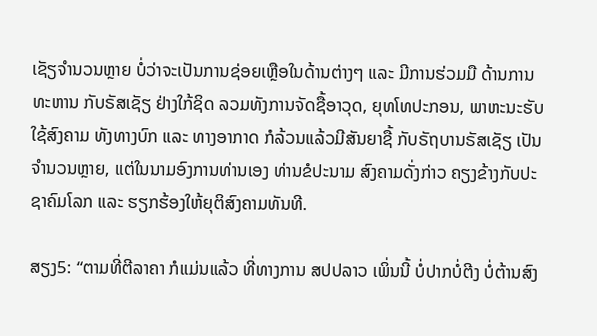ເຊັຽຈຳນວນຫຼາຍ ບໍ່ວ່າຈະເປັນການຊ່ອຍເຫຼືອໃນດ້ານຕ່າງໆ ແລະ ມີການຮ່ວມມື ດ້ານການທະຫານ ກັບຣັສເຊັຽ ຢ່າງໃກ້ຊິດ ລວມທັງການຈັດຊື້ອາວຸດ, ຍຸທໂທປະກອນ, ພາຫະນະຮັບໃຊ້ສົງຄາມ ທັງທາງບົກ ແລະ ທາງອາກາດ ກໍລ້ວນແລ້ວມີສັນຍາຊື້ ກັບຣັຖບານຣັສເຊັຽ ເປັນຈຳນວນຫຼາຍ, ແຕ່ໃນນາມອົງການທ່ານເອງ ທ່ານຂໍປະນາມ ສົງຄາມດັ່ງກ່າວ ຄຽງຂ້າງກັບປະຊາຄົມໂລກ ແລະ ຮຽກຮ້ອງໃຫ້ຍຸຕິສົງຄາມທັນທີ.

ສຽງ5: “ຕາມທີ່ຕີລາຄາ ກໍແມ່ນແລ້ວ ທີ່ທາງການ ສປປລາວ ເພິ່ນນີ້ ບໍ່ປາກບໍ່ຕີງ ບໍ່ຕ້ານສົງ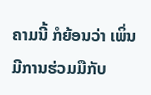ຄາມນີ້ ກໍຍ້ອນວ່າ ເພິ່ນມີການຮ່ວມມືກັບ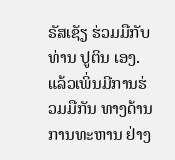ຣັສເຊັຽ ຮ່ວມມືກັບທ່ານ ປູຕິນ ເອງ. ແລ້ວເພິ່ນມີການຮ່ວມມືກັນ ທາງດ້ານການທະຫານ ຢ່າງ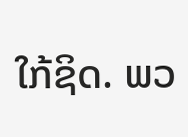ໃກ້ຊິດ. ພວ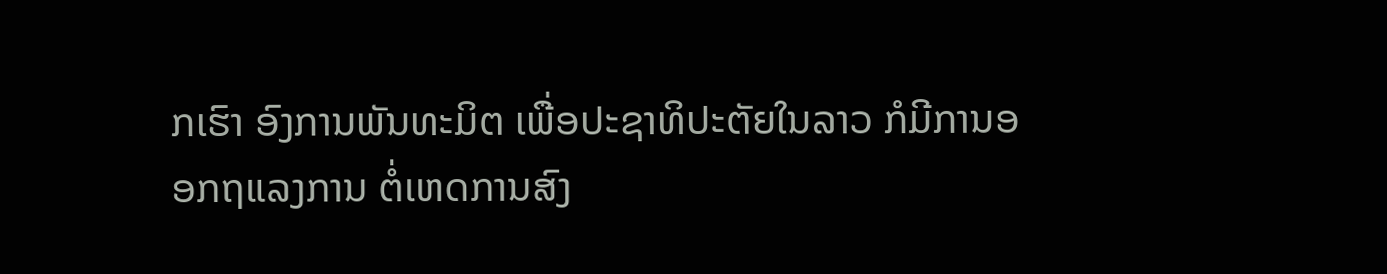ກເຮົາ ອົງການພັນທະມິຕ ເພື່ອປະຊາທິປະຕັຍໃນລາວ ກໍມີການອອກຖແລງການ ຕໍ່ເຫດການສົງ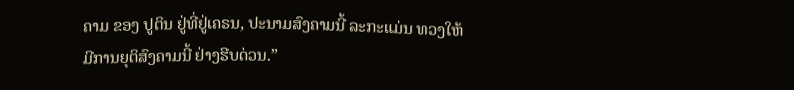ຄາມ ຂອງ ປູຕິນ ຢູ່ທີ່ຢູ່ເຄຣນ, ປະນາມສົງຄາມນີ້ ລະກະແມ່ນ ທວງໃຫ້ມີການຍຸຕິສົງຄາມນີ້ ຢ່າງຮີບດ່ວນ.”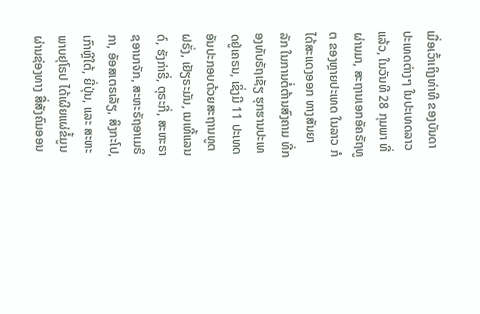ເມື່ອເວົ້າເຖິງທ່າທີ ຂອງບັນດາປະເທດຕ່າງໆ ໃນປະເທດລາວແລ້ວ, ໃນວັນທີ 28 ກຸມພາ ທີ່ຜ່ານມາ, ສະຖານເອກອັຄຣັຖທູຕ ຂອງຫຼາຍປະເທດ ໃນລາວ ກໍໄດ້ສະແດງອອກ ທາງສັນຍາລັກ ໃນການຕໍ່ຕ້ານສົງຄາມ ທີ່ກອງທັບຣັຖເຊັຽ ຮຸກຮານປະເທດຢູ່ເຄຣນ, ເຊິ່ງມີ 11 ປະເທດ ອັນປະກອບດ້ວຍສະຖານທູຕຝຣັ່ງ, ເຢັຽຣະມັນ, ເນເທີ້ແລນດ໌, ຮັງກ່າຣີ່, ຕຸຣະກີ່, ສະຫະຣາຊອານາຈັກ, ສະຫະຣັຖອາເມຣິກາ, ອັອສເຕຣເລັຽ, ສິງກະໂປ, ເກົາຫຼີໃຕ້, ຍີ່ປຸ່ນ, ແລະ ສະຫະພາບຢຸໂຣປ ໄດ້ເຜີຍແຜ່ຂໍ້ມູນ ຜ່ານຊ່ອງທາງ ສື່ສັງຄົມອອນ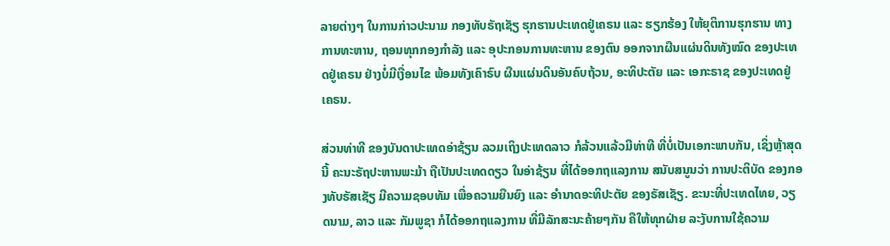ລາຍຕ່າງໆ ໃນການກ່າວປະນາມ ກອງທັບຣັຖເຊັຽ ຮຸກຮານປະເທດຢູ່ເຄຣນ ແລະ ຮຽກຮ້ອງ ໃຫ້ຍຸຕິການຮຸກຮານ ທາງການທະຫານ, ຖອນທຸກກອງກຳລັງ ແລະ ອຸປະກອນການທະຫານ ຂອງຕົນ ອອກຈາກຜືນແຜ່ນດິນທັງໝົດ ຂອງປະເທດຢູ່ເຄຣນ ຢ່າງບໍ່ມີເງື່ອນໄຂ ພ້ອມທັງເຄົາຣົບ ຜືນແຜ່ນດິນອັນຄົບຖ້ວນ, ອະທິປະຕັຍ ແລະ ເອກະຣາຊ ຂອງປະເທດຢູ່ເຄຣນ.

ສ່ວນທ່າທີ ຂອງບັນດາປະເທດອ່າຊ້ຽນ ລວມເຖິງປະເທດລາວ ກໍລ້ວນແລ້ວມີທ່າທີ ທີ່ບໍ່ເປັນເອກະພາບກັນ, ເຊິ່ງຫຼ້າສຸດນີ້ ຄະນະຣັຖປະຫານພະມ້າ ຖືເປັນປະເທດດຽວ ໃນອ່າຊ້ຽນ ທີ່ໄດ້ອອກຖແລງການ ສນັບສນູນວ່າ ການປະຕິບັດ ຂອງກອງທັບຣັສເຊັຽ ມີຄວາມຊອບທັມ ເພື່ອຄວາມຍືນຍົງ ແລະ ອຳນາດອະທິປະຕັຍ ຂອງຣັສເຊັຽ. ຂະນະທີ່ປະເທດໄທຍ, ວຽດນາມ, ລາວ ແລະ ກັມພູຊາ ກໍໄດ້ອອກຖແລງການ ທີ່ມີລັກສະນະຄ້າຍໆກັນ ຄືໃຫ້ທຸກຝ່າຍ ລະງັບການໃຊ້ຄວາມ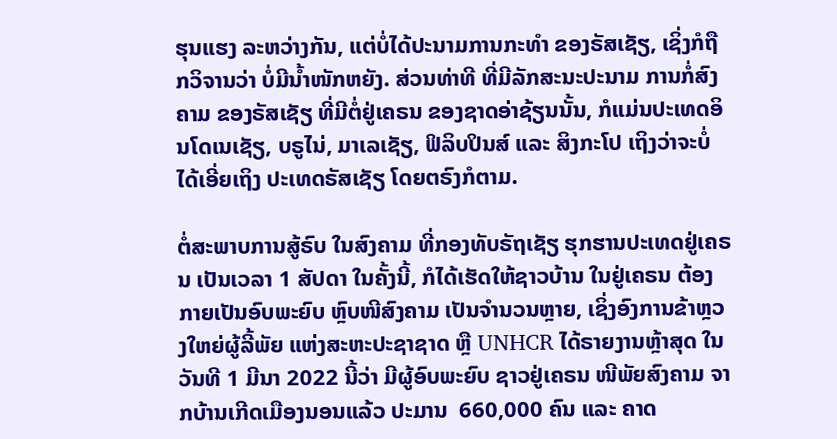ຮຸນແຮງ ລະຫວ່າງກັນ, ແຕ່ບໍ່ໄດ້ປະນາມການກະທຳ ຂອງຣັສເຊັຽ, ເຊິ່ງກໍຖືກວິຈານວ່າ ບໍ່ມີນ້ຳໜັກຫຍັງ. ສ່ວນທ່າທີ ທີ່ມີລັກສະນະປະນາມ ການກໍ່ສົງຄາມ ຂອງຣັສເຊັຽ ທີ່ມີຕໍ່ຢູ່ເຄຣນ ຂອງຊາດອ່າຊ້ຽນນັ້ນ, ກໍແມ່ນປະເທດອິນໂດເນເຊັຽ, ບຣູໄນ່, ມາເລເຊັຽ, ຟິລິບປິນສ໌ ແລະ ສິງກະໂປ ເຖິງວ່າຈະບໍ່ໄດ້ເອີ່ຍເຖິງ ປະເທດຣັສເຊັຽ ໂດຍຕຣົງກໍຕາມ.

ຕໍ່ສະພາບການສູ້ຣົບ ໃນສົງຄາມ ທີ່ກອງທັບຣັຖເຊັຽ ຮຸກຮານປະເທດຢູ່ເຄຣນ ເປັນເວລາ 1 ສັປດາ ໃນຄັ້ງນີ້, ກໍໄດ້ເຮັດໃຫ້ຊາວບ້ານ ໃນຢູ່ເຄຣນ ຕ້ອງກາຍເປັນອົບພະຍົບ ຫຼົບໜີສົງຄາມ ເປັນຈຳນວນຫຼາຍ, ເຊິ່ງອົງການຂ້າຫຼວງໃຫຍ່ຜູ້ລີ້ພັຍ ແຫ່ງສະຫະປະຊາຊາດ ຫຼື UNHCR ໄດ້ຣາຍງານຫຼ້າສຸດ ໃນວັນທີ 1 ມີນາ 2022 ນີ້ວ່າ ມີຜູ້ອົບພະຍົບ ຊາວຢູ່ເຄຣນ ໜີພັຍສົງຄາມ ຈາກບ້ານເກີດເມືອງນອນແລ້ວ ປະມານ  660,000 ຄົນ ແລະ ຄາດ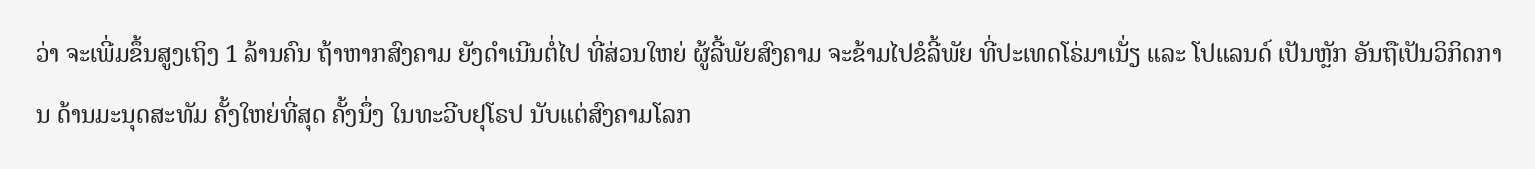ວ່າ ຈະເພີ່ມຂຶ້ນສູງເຖິງ 1 ລ້ານຄົນ ຖ້າຫາກສົງຄາມ ຍັງດຳເນີນຕໍ່ໄປ ທີ່ສ່ວນໃຫຍ່ ຜູ້ລີ້ພັຍສົງຄາມ ຈະຂ້າມໄປຂໍລີ້ພັຍ ທີ່ປະເທດໂຣ່ມາເນັ່ຽ ແລະ ໂປແລນດ໌ ເປັນຫຼັກ ອັນຖືເປັນວິກິດການ ດ້ານມະນຸດສະທັມ ຄັ້ງໃຫຍ່ທີ່ສຸດ ຄັ້ງນຶ່ງ ໃນທະວີບຢຸໂຣປ ນັບແຕ່ສົງຄາມໂລກ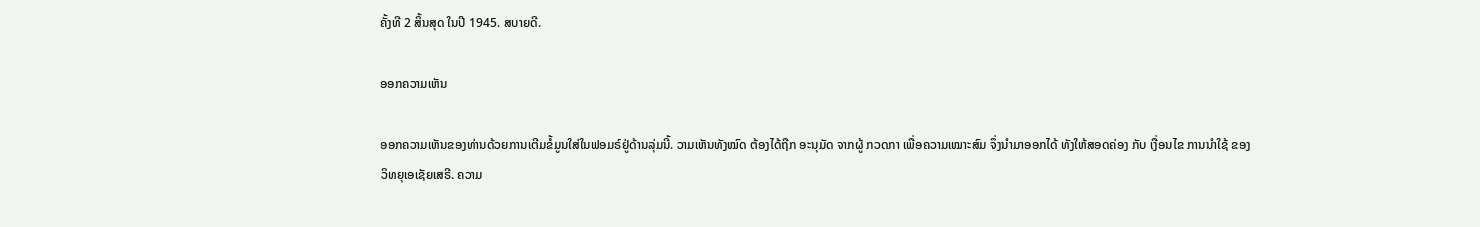ຄັ້ງທີ 2 ສິ້ນສຸດ ໃນປີ 1945. ສບາຍດີ.

ອອກຄວາມເຫັນ

ອອກຄວາມເຫັນຂອງທ່ານດ້ວຍການເຕີມຂໍ້ມູນໃສ່ໃນຟອມຣ໌ຢູ່ດ້ານລຸ່ມນີ້. ວາມເຫັນທັງໝົດ ຕ້ອງໄດ້ຖືກ ອະນຸມັດ ຈາກຜູ້ ກວດກາ ເພື່ອຄວາມເໝາະສົມ ຈຶ່ງນໍາມາອອກໄດ້ ທັງໃຫ້ສອດຄ່ອງ ກັບ ເງື່ອນໄຂ ການນຳໃຊ້ ຂອງ ວິທຍຸເອເຊັຍເສຣີ. ຄວາມ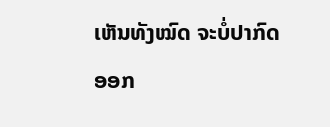ເຫັນທັງໝົດ ຈະບໍ່ປາກົດອອກ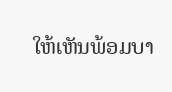ໃຫ້ເຫັນພ້ອມບາ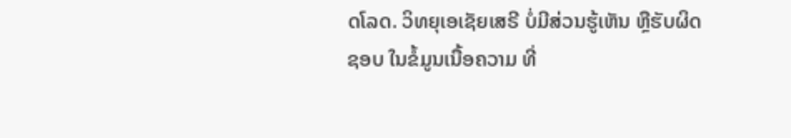ດໂລດ. ວິທຍຸເອເຊັຍເສຣີ ບໍ່ມີສ່ວນຮູ້ເຫັນ ຫຼືຮັບຜິດຊອບ ໃນຂໍ້ມູນເນື້ອຄວາມ ທີ່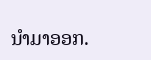ນໍາມາອອກ.